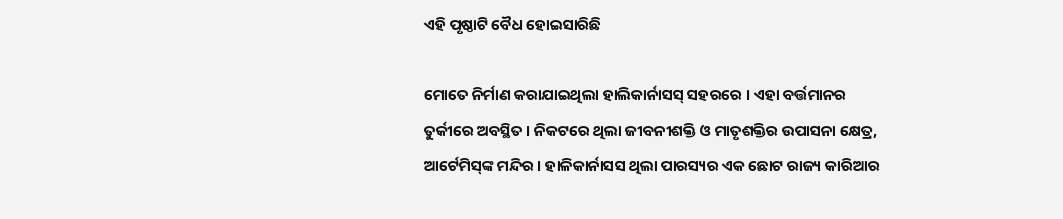ଏହି ପୃଷ୍ଠାଟି ବୈଧ ହୋଇସାରିଛି

ମୋତେ ନିର୍ମାଣ କରାଯାଇଥିଲା ହାଲିକାର୍ନାସସ୍ ସହରରେ । ଏହା ବର୍ତ୍ତମାନର ତୁର୍କୀରେ ଅବସ୍ଥିତ । ନିକଟରେ ଥିଲା ଜୀବନୀଶକ୍ତି ଓ ମାତୃଶକ୍ତିର ଉପାସନା କ୍ଷେତ୍ର, ଆର୍ଟେମିସ୍‌ଙ୍କ ମନ୍ଦିର । ହାଳିକାର୍ନାସସ ଥିଲା ପାରସ୍ୟର ଏକ ଛୋଟ ରାଜ୍ୟ କାରିଆର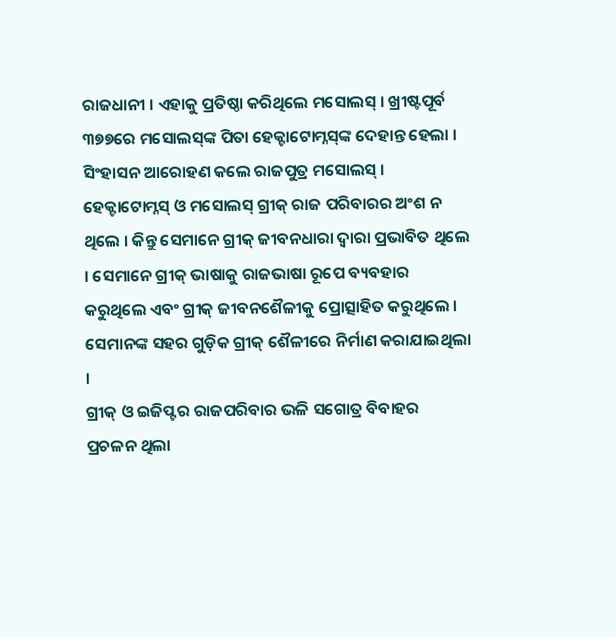ରାଜଧାନୀ । ଏହାକୁ ପ୍ରତିଷ୍ଠା କରିଥିଲେ ମସୋଲସ୍ । ଖ୍ରୀଷ୍ଟପୂର୍ବ ୩୭୭ରେ ମସୋଲସ୍‌ଙ୍କ ପିତା ହେକ୍ଟାଟୋମ୍ନସ୍‌ଙ୍କ ଦେହାନ୍ତ ହେଲା । ସିଂହାସନ ଆରୋହଣ କଲେ ରାଜପୁତ୍ର ମସୋଲସ୍ । ହେକ୍ଟାଟୋମ୍ନସ୍ ଓ ମସୋଲସ୍ ଗ୍ରୀକ୍ ରାଜ ପରିବାରର ଅଂଶ ନ ଥିଲେ । କିନ୍ତୁ ସେମାନେ ଗ୍ରୀକ୍ ଜୀବନଧାରା ଦ୍ୱାରା ପ୍ରଭାବିତ ଥିଲେ । ସେମାନେ ଗ୍ରୀକ୍ ଭାଷାକୁ ରାଜଭାଷା ରୂପେ ବ୍ୟବହାର କରୁଥିଲେ ଏବଂ ଗ୍ରୀକ୍ ଜୀବନଶୈଳୀକୁ ପ୍ରୋତ୍ସାହିତ କରୁଥିଲେ । ସେମାନଙ୍କ ସହର ଗୁଡ଼ିକ ଗ୍ରୀକ୍ ଶୈଳୀରେ ନିର୍ମାଣ କରାଯାଇଥିଲା ।
ଗ୍ରୀକ୍ ଓ ଇଜିପ୍ଟର ରାଜପରିବାର ଭଳି ସଗୋତ୍ର ବିବାହର ପ୍ରଚଳନ ଥିଲା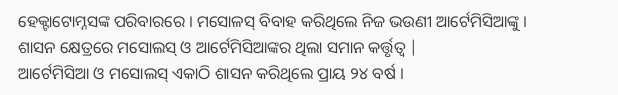ହେକ୍ଟାଟୋମ୍ନସଙ୍କ ପରିବାରରେ । ମସୋଳସ୍ ବିବାହ କରିଥିଲେ ନିଜ ଭଉଣୀ ଆର୍ଟେମିସିଆଙ୍କୁ । ଶାସନ କ୍ଷେତ୍ରରେ ମସୋଲସ୍ ଓ ଆର୍ଟେମିସିଆଙ୍କର ଥିଲା ସମାନ କର୍ତ୍ତୃତ୍ୱ |
ଆର୍ଟେମିସିଆ ଓ ମସୋଲସ୍ ଏକାଠି ଶାସନ କରିଥିଲେ ପ୍ରାୟ ୨୪ ବର୍ଷ ।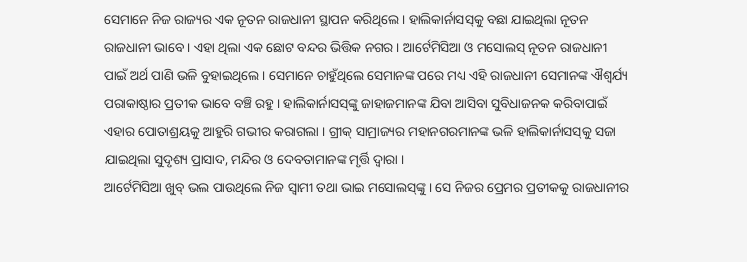ସେମାନେ ନିଜ ରାଜ୍ୟର ଏକ ନୂତନ ରାଜଧାନୀ ସ୍ଥାପନ କରିଥିଲେ । ହାଲିକାର୍ନାସସ୍‌କୁ ବଛା ଯାଇଥିଲା ନୂତନ ରାଜଧାନୀ ଭାବେ । ଏହା ଥିଲା ଏକ ଛୋଟ ବନ୍ଦର ଭିତ୍ତିକ ନଗର । ଆର୍ଟେମିସିଆ ଓ ମସୋଲସ୍ ନୂତନ ରାଜଧାନୀ ପାଇଁ ଅର୍ଥ ପାଣି ଭଳି ବୁହାଇଥିଲେ । ସେମାନେ ଚାହୁଁଥିଲେ ସେମାନଙ୍କ ପରେ ମଧ୍ୟ ଏହି ରାଜଧାନୀ ସେମାନଙ୍କ ଐଶ୍ୱର୍ଯ୍ୟ ପରାକାଷ୍ଠାର ପ୍ରତୀକ ଭାବେ ବଞ୍ଚି ରହୁ । ହାଲିକାର୍ନାସସ୍‌ଙ୍କୁ ଜାହାଜମାନଙ୍କ ଯିବା ଆସିବା ସୁବିଧାଜନକ କରିବାପାଇଁ ଏହାର ପୋତାଶ୍ରୟକୁ ଆହୁରି ଗଭୀର କରାଗଲା । ଗ୍ରୀକ୍ ସାମ୍ରାଜ୍ୟର ମହାନଗରମାନଙ୍କ ଭଳି ହାଲିକାର୍ନାସସ୍‌କୁ ସଜା ଯାଇଥିଲା ସୁଦୃଶ୍ୟ ପ୍ରାସାଦ, ମନ୍ଦିର ଓ ଦେବତାମାନଙ୍କ ମୃର୍ତ୍ତି ଦ୍ୱାରା ।
ଆର୍ଟେମିସିଆ ଖୁବ୍ ଭଲ ପାଉଥିଲେ ନିଜ ସ୍ୱାମୀ ତଥା ଭାଇ ମସୋଲସ୍‌ଙ୍କୁ । ସେ ନିଜର ପ୍ରେମର ପ୍ରତୀକକୁ ରାଜଧାନୀର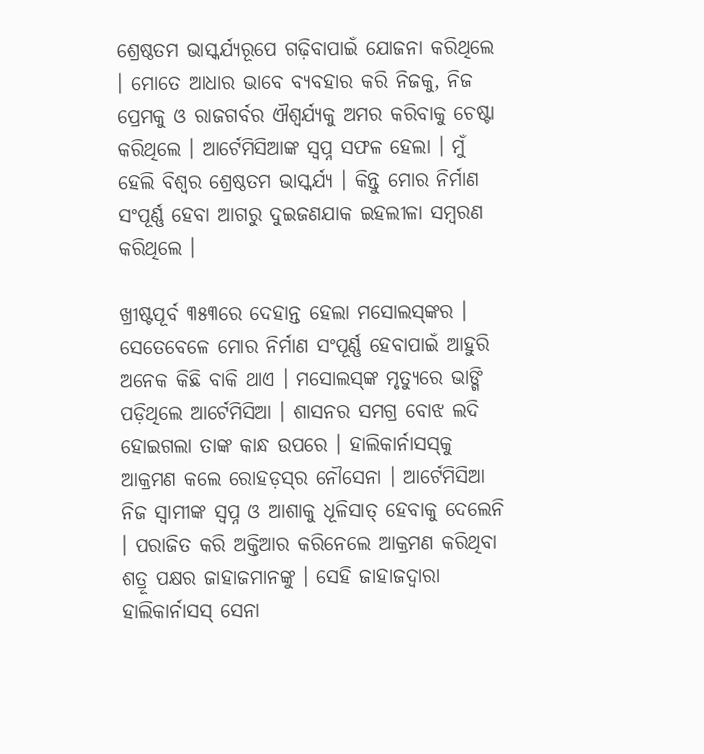ଶ୍ରେଷ୍ଠତମ ଭାସ୍କର୍ଯ୍ୟରୂପେ ଗଢ଼ିବାପାଇଁ ଯୋଜନା କରିଥିଲେ । ମୋତେ ଆଧାର ଭାବେ ବ୍ୟବହାର କରି ନିଜକୁ, ନିଜ ପ୍ରେମକୁ ଓ ରାଜଗର୍ବର ଐଶ୍ୱର୍ଯ୍ୟକୁ ଅମର କରିବାକୁ ଚେଷ୍ଟା କରିଥିଲେ । ଆର୍ଟେମିସିଆଙ୍କ ସ୍ୱପ୍ନ ସଫଳ ହେଲା । ମୁଁ ହେଲି ବିଶ୍ୱର ଶ୍ରେଷ୍ଠତମ ଭାସ୍କର୍ଯ୍ୟ । କିନ୍ତୁ ମୋର ନିର୍ମାଣ ସଂପୂର୍ଣ୍ଣ ହେବା ଆଗରୁ ଦୁଇଜଣଯାକ ଇହଲୀଳା ସମ୍ବରଣ କରିଥିଲେ ।

ଖ୍ରୀଷ୍ଟପୂର୍ବ ୩୫୩ରେ ଦେହାନ୍ତ ହେଲା ମସୋଲସ୍‌ଙ୍କର । ସେତେବେଳେ ମୋର ନିର୍ମାଣ ସଂପୂର୍ଣ୍ଣ ହେବାପାଇଁ ଆହୁରି ଅନେକ କିଛି ବାକି ଥାଏ । ମସୋଲସ୍‌ଙ୍କ ମୃତ୍ୟୁରେ ଭାଙ୍ଗି ପଡ଼ିଥିଲେ ଆର୍ଟେମିସିଆ । ଶାସନର ସମଗ୍ର ବୋଝ ଲଦି ହୋଇଗଲା ତାଙ୍କ କାନ୍ଧ ଉପରେ । ହାଲିକାର୍ନାସସ୍‌କୁ ଆକ୍ରମଣ କଲେ ରୋହଡ଼ସ୍‌ର ନୌସେନା । ଆର୍ଟେମିସିଆ ନିଜ ସ୍ୱାମୀଙ୍କ ସ୍ୱପ୍ନ ଓ ଆଶାକୁ ଧୂଳିସାତ୍ ହେବାକୁ ଦେଲେନି । ପରାଜିତ କରି ଅକ୍ତିଆର କରିନେଲେ ଆକ୍ରମଣ କରିଥିବା ଶତ୍ରୂ ପକ୍ଷର ଜାହାଜମାନଙ୍କୁ । ସେହି ଜାହାଜଦ୍ୱାରା ହାଲିକାର୍ନାସସ୍ ସେନା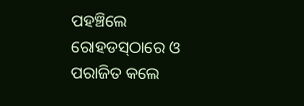ପହଞ୍ଚିଲେ ରୋହଡସ୍‌ଠାରେ ଓ ପରାଜିତ କଲେ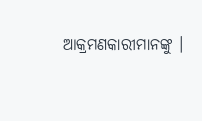ଆକ୍ରମଣକାରୀମାନଙ୍କୁ ।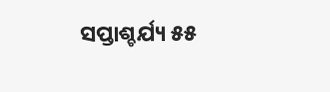ସପ୍ତାଶ୍ଚର୍ଯ୍ୟ ୫୫